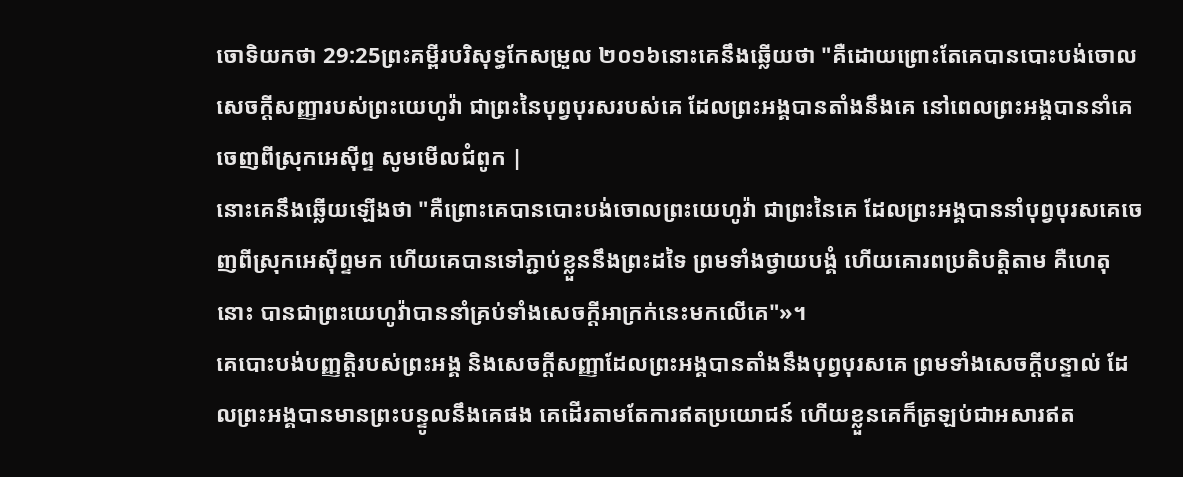ចោទិយកថា 29:25ព្រះគម្ពីរបរិសុទ្ធកែសម្រួល ២០១៦នោះគេនឹងឆ្លើយថា "គឺដោយព្រោះតែគេបានបោះបង់ចោលសេចក្ដីសញ្ញារបស់ព្រះយេហូវ៉ា ជាព្រះនៃបុព្វបុរសរបស់គេ ដែលព្រះអង្គបានតាំងនឹងគេ នៅពេលព្រះអង្គបាននាំគេចេញពីស្រុកអេស៊ីព្ទ សូមមើលជំពូក |
នោះគេនឹងឆ្លើយឡើងថា "គឺព្រោះគេបានបោះបង់ចោលព្រះយេហូវ៉ា ជាព្រះនៃគេ ដែលព្រះអង្គបាននាំបុព្វបុរសគេចេញពីស្រុកអេស៊ីព្ទមក ហើយគេបានទៅភ្ជាប់ខ្លួននឹងព្រះដទៃ ព្រមទាំងថ្វាយបង្គំ ហើយគោរពប្រតិបត្តិតាម គឺហេតុនោះ បានជាព្រះយេហូវ៉ាបាននាំគ្រប់ទាំងសេចក្ដីអាក្រក់នេះមកលើគេ"»។
គេបោះបង់បញ្ញត្តិរបស់ព្រះអង្គ និងសេចក្ដីសញ្ញាដែលព្រះអង្គបានតាំងនឹងបុព្វបុរសគេ ព្រមទាំងសេចក្ដីបន្ទាល់ ដែលព្រះអង្គបានមានព្រះបន្ទូលនឹងគេផង គេដើរតាមតែការឥតប្រយោជន៍ ហើយខ្លួនគេក៏ត្រឡប់ជាអសារឥត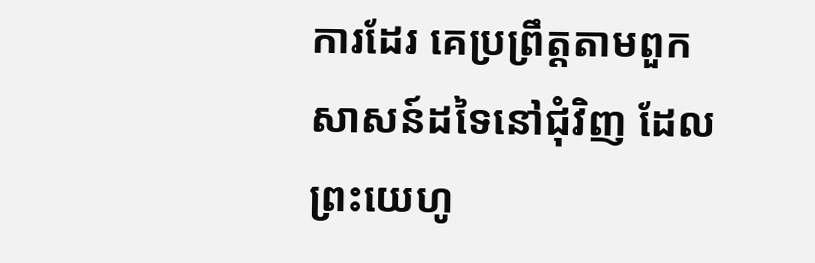ការដែរ គេប្រព្រឹត្តតាមពួកសាសន៍ដទៃនៅជុំវិញ ដែលព្រះយេហូ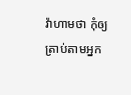វ៉ាហាមថា កុំឲ្យត្រាប់តាមអ្នក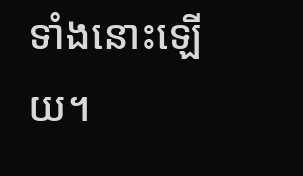ទាំងនោះឡើយ។